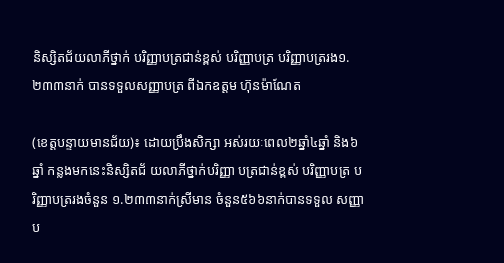និស្សិតជ័យលាភីថ្នាក់ បរិញ្ញាបត្រជាន់ខ្ពស់ បរិញ្ញាបត្រ បរិញ្ញាបត្ររង១.២៣៣នាក់ បានទទួលសញ្ញាបត្រ ពីឯកឧត្តម ហ៊ុនម៉ាណែត

(ខេត្តបន្ទាយមានជ័យ)៖ ដោយប្រឹងសិក្សា អស់រយៈពេល២ឆ្នាំ៤ឆ្នាំ និង៦ឆ្នាំ កន្លងមកនេះនិស្សិតជ័ យលាភីថ្នាក់បរិញ្ញា បត្រជាន់ខ្ពស់ បរិញ្ញាបត្រ បរិញ្ញាបត្ររងចំនួន ១.២៣៣នាក់ស្រីមាន ចំនួន៥៦៦នាក់បានទទួល សញ្ញាប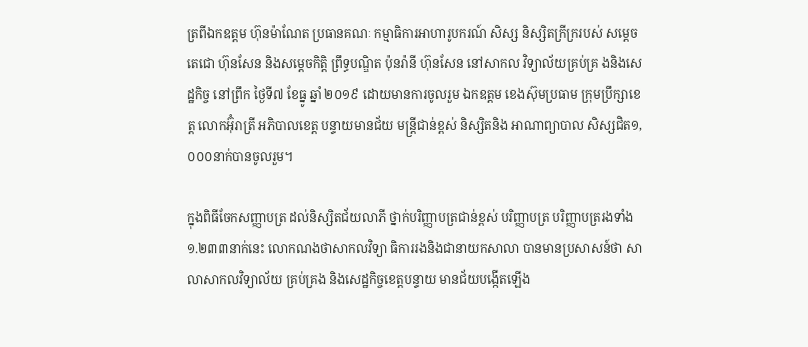ត្រពីឯកឧត្តម ហ៊ុនម៉ាណែត ប្រធានគណៈ កម្មាធិការអាហារូបករណ៍ សិស្ស និស្សិតក្រីក្ររបស់ សម្តេចតេជោ ហ៊ុនសែន និងសម្តេចកិតិ្ត ព្រឹទ្ធបណ្ឌិត ប៉ុនរ៉ានី ហ៊ុនសែន នៅសាកល វិទ្យាល័យគ្រប់គ្រ ងនិងសេដ្ឋកិច្ច នៅព្រឹក ថ្ងៃទី៧ ខែធ្នូ ឆ្នាំ ២០១៩ ដោយមានការចូលរួម ឯកឧត្តម ខេងស៊ុមប្រធាម ក្រុមប្រឹក្សាខេត្ត លោកអ៊ុំរាត្រី អភិបាលខេត្ត បន្ទាយមានជ័យ មន្ត្រីជាន់ខ្ពស់ និស្សិតនិង អាណាព្យាបាល សិស្សជិត១,០០០នាក់បានចូលរួម។

ក្នុងពិធីចែកសញ្ញាបត្រ ដល់និស្សិតជ័យលាភី ថ្នាក់បរិញ្ញាបត្រជាន់ខ្ពស់ បរិញ្ញាបត្រ បរិញ្ញាបត្ររងទាំង ១.២៣៣នាក់នេះ លោកណងថាសាកលវិទ្យា ធិការរងនិងជានាយកសាលា បានមានប្រសាសន៍ថា សាលាសាកលវិទ្យាល័យ គ្រប់គ្រង និងសេដ្ឋកិច្ចខេត្តបន្ទាយ មានជ័យបង្កើតឡើង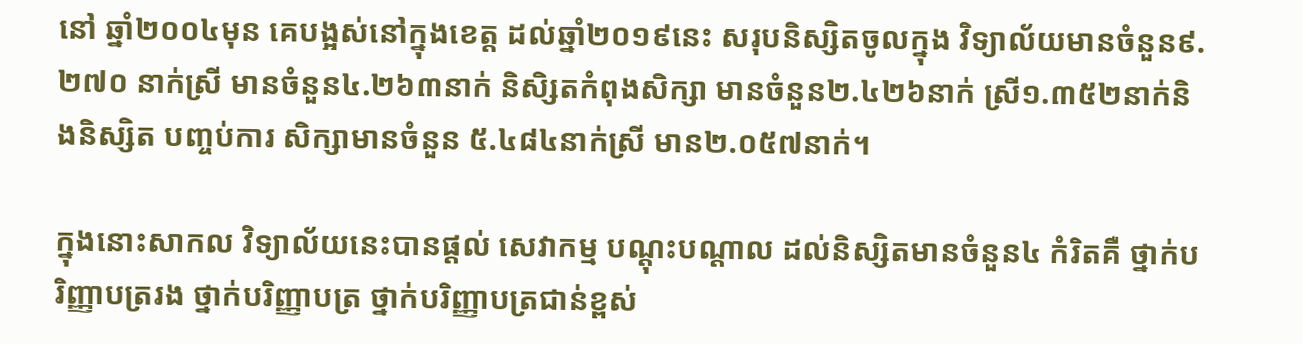នៅ ឆ្នាំ២០០៤មុន គេបង្អស់នៅក្នុងខេត្ត ដល់ឆ្នាំ២០១៩នេះ សរុបនិស្សិតចូលក្នុង វិទ្យាល័យមានចំនួន៩.២៧០ នាក់ស្រី មានចំនួន៤.២៦៣នាក់ និសិ្សតកំពុងសិក្សា មានចំនួន២.៤២៦នាក់ ស្រី១.៣៥២នាក់និងនិស្សិត បញ្ចប់ការ សិក្សាមានចំនួន ៥.៤៨៤នាក់ស្រី មាន២.០៥៧នាក់។

ក្នុងនោះសាកល វិទ្យាល័យនេះបានផ្តល់ សេវាកម្ម បណ្តុះបណ្តាល ដល់និស្សិតមានចំនួន៤ កំរិតគឺ ថ្នាក់បរិញ្ញាបត្ររង ថ្នាក់បរិញ្ញាបត្រ ថ្នាក់បរិញ្ញាបត្រជាន់ខ្ពស់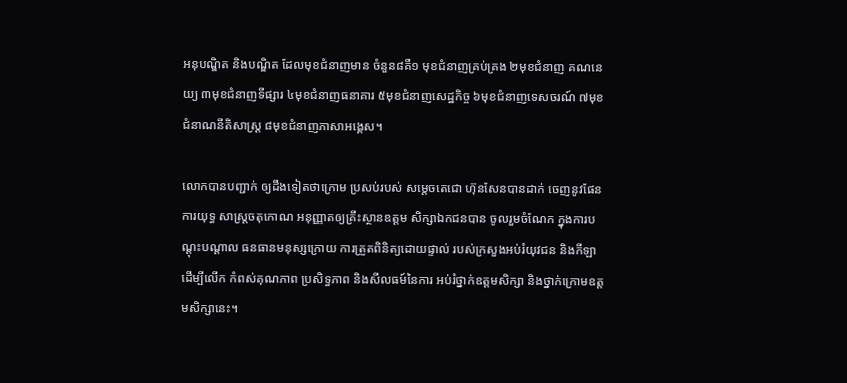អនុបណ្ឌិត និងបណ្ឌិត ដែលមុខជំនាញមាន ចំនួន៨គឺ១ មុខជំនាញគ្រប់គ្រង ២មុខជំនាញ គណនេយ្យ ៣មុខជំនាញទីផ្សារ ៤មុខជំនាញធនាគារ ៥មុខជំនាញសេដ្ឋកិច្ច ៦មុខជំនាញទេសចរណ៍ ៧មុខជំនាណនីតិសាស្ត្រ ៨មុខជំនាញភាសាអង្គេស។

លោកបានបញ្ជាក់ ឲ្យដឹងទៀតថាក្រោម ប្រសប់របស់ សម្តេចតេជោ ហ៊ុនសែនបានដាក់ ចេញនូវផែនការយុទ្ធ សាស្ត្រចតុកោណ អនុញ្ញាតឲ្យគ្រឹះស្ថានឧត្តម សិក្សាឯកជនបាន ចូលរួមចំណែក ក្នុងការបណ្តុះបណ្តាល ធនធានមនុស្សក្រោយ ការត្រួតពិនិត្យដោយផ្ទាល់ របស់ក្រសួងអប់រំយុវជន និងកីឡា ដើម្បីលើក កំពស់គុណភាព ប្រសិទ្ធភាព និងសីលធម៍នៃការ អប់រំថ្នាក់ឧត្តមសិក្សា និងថ្នាក់ក្រោមឧត្តមសិក្សានេះ។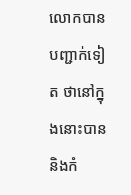លោកបានបញ្ជាក់ទៀត ថានៅក្នុងនោះបាន និងកំ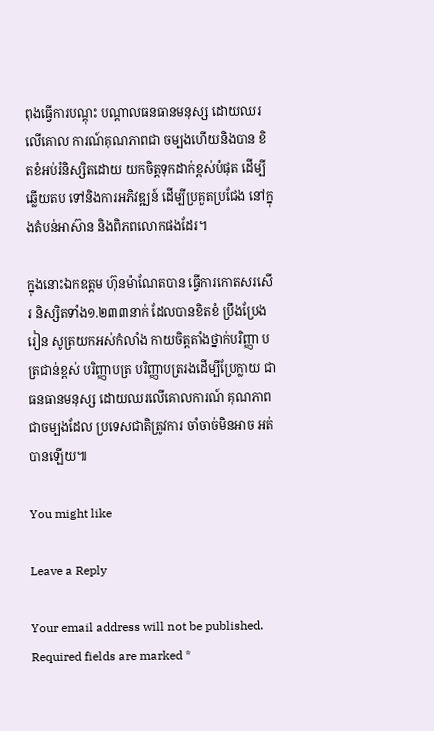ពុងធ្វើការបណ្តុះ បណ្តាលធនធានមនុស្ស ដោយឈរលើគោល ការណ៍គុណភាពជា ចម្បងហើយនិងបាន ខិតខំអប់រំនិស្សិតដោយ យកចិត្តទុកដាក់ខ្ពស់បំផុត ដើម្បីឆ្លើយតប ទៅនិងការអភិវឌ្ឍន៍ ដើម្បីប្រគួតប្រជែង នៅក្នុងតំបន់អាស៊ាន និងពិភពលោកផងដែរ។

ក្នុងនោះឯកឧត្តម ហ៊ុនម៉ាណែតបាន ធ្វើការកោតសរសើរ និស្សិតទាំង១.២៣៣នាក់ ដែលបានខិតខំ ប្រឹងប្រែងរៀន សូត្រយកអស់កំលាំង កាយចិត្តតាំងថ្នាក់បរិញ្ញា បត្រជាន់ខ្ពស់ បរិញ្ញាបត្រ បរិញ្ញាបត្ររងដើម្បីប្រែក្លាយ ជាធនធានមនុស្ស ដោយឈរលើគោលការណ៍ គុណភាពជាចម្បងដែល ប្រទេសជាតិត្រូវការ ចាំចាច់មិនអាច អត់បានឡើយ៕

You might like

Leave a Reply

Your email address will not be published. Required fields are marked *